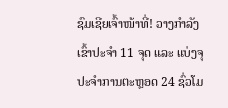ຊົມເຊີຍເຈົ້າໜ້າທີ່! ວາງກໍາລັງເຂົ້າປະຈໍາ 11 ຈຸດ ແລະ ແບ່ງຈຸປະຈຳການຕະຫຼອດ 24 ຊົ່ວໂມ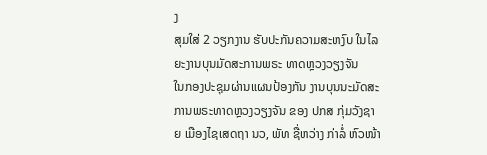ງ
ສຸມໃສ່ 2 ວຽກງານ ຮັບປະກັນຄວາມສະຫງົບ ໃນໄລຍະງານບຸນມັດສະການພຣະ ທາດຫຼວງວຽງຈັນ
ໃນກອງປະຊຸມຜ່ານແຜນປ້ອງກັນ ງານບຸນນະມັດສະການພຣະທາດຫຼວງວຽງຈັນ ຂອງ ປກສ ກຸ່ມວັງຊາຍ ເມືອງໄຊເສດຖາ ນວ, ພັທ ຊື່ຫວ່າງ ກ່າລໍ່ ຫົວໜ້າ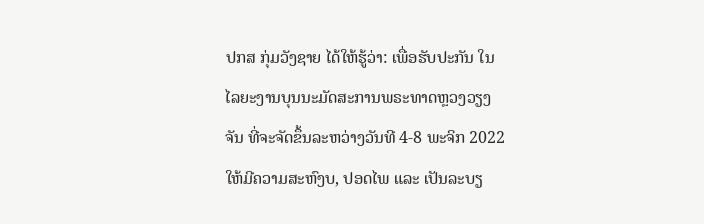ປກສ ກຸ່ມວັງຊາຍ ໄດ້ໃຫ້ຮູ້ວ່າ: ເພື່ອຮັບປະກັນ ໃນໄລຍະງານບຸນນະມັດສະການພຣະທາດຫຼວງວຽງຈັນ ທີ່ຈະຈັດຂຶ້ນລະຫວ່າງວັນທີ 4-8 ພະຈິກ 2022 ໃຫ້ມີຄວາມສະຫົງບ, ປອດໄພ ແລະ ເປັນລະບຽ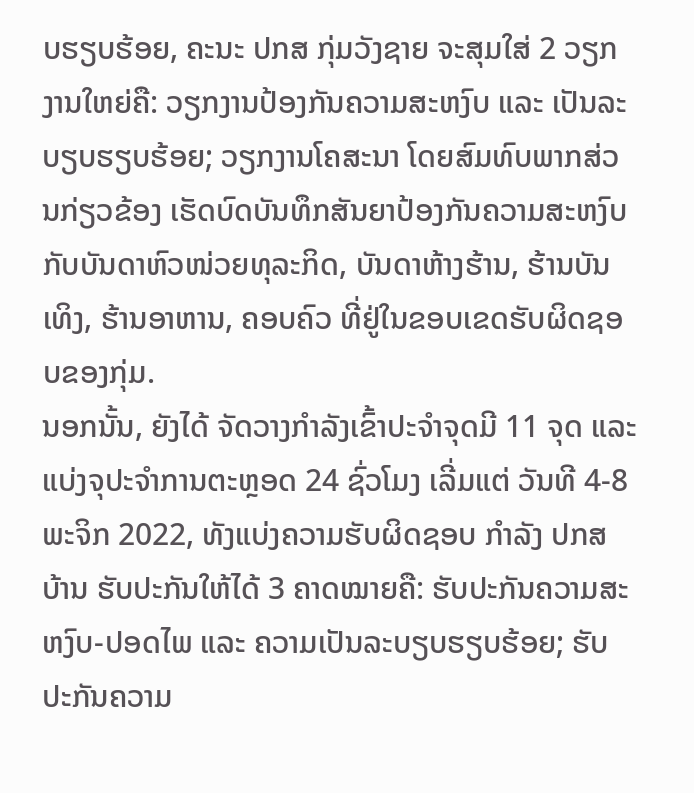ບຮຽບຮ້ອຍ, ຄະນະ ປກສ ກຸ່ມວັງຊາຍ ຈະສຸມໃສ່ 2 ວຽກງານໃຫຍ່ຄື: ວຽກງານປ້ອງກັນຄວາມສະຫງົບ ແລະ ເປັນລະບຽບຮຽບຮ້ອຍ; ວຽກງານໂຄສະນາ ໂດຍສົມທົບພາກສ່ວນກ່ຽວຂ້ອງ ເຮັດບົດບັນທຶກສັນຍາປ້ອງກັນຄວາມສະຫງົບ ກັບບັນດາຫົວໜ່ວຍທຸລະກິດ, ບັນດາຫ້າງຮ້ານ, ຮ້ານບັນເທິງ, ຮ້ານອາຫານ, ຄອບຄົວ ທີ່ຢູ່ໃນຂອບເຂດຮັບຜິດຊອບຂອງກຸ່ມ.
ນອກນັ້ນ, ຍັງໄດ້ ຈັດວາງກໍາລັງເຂົ້າປະຈໍາຈຸດມີ 11 ຈຸດ ແລະ ແບ່ງຈຸປະຈຳການຕະຫຼອດ 24 ຊົ່ວໂມງ ເລີ່ມແຕ່ ວັນທີ 4-8 ພະຈິກ 2022, ທັງແບ່ງຄວາມຮັບຜິດຊອບ ກຳລັງ ປກສ ບ້ານ ຮັບປະກັນໃຫ້ໄດ້ 3 ຄາດໝາຍຄື: ຮັບປະກັນຄວາມສະຫງົບ-ປອດໄພ ແລະ ຄວາມເປັນລະບຽບຮຽບຮ້ອຍ; ຮັບປະກັນຄວາມ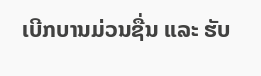ເບີກບານມ່ວນຊື່ນ ແລະ ຮັບ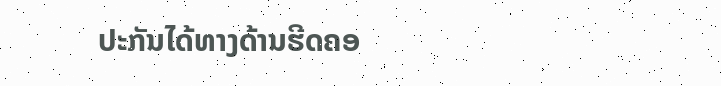ປະກັນໄດ້ທາງດ້ານຮີດຄອ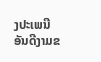ງປະເພນີ ອັນດີງາມຂ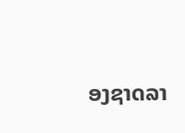ອງຊາດລາ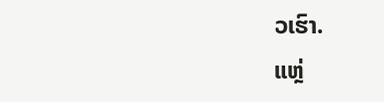ວເຮົາ.
ແຫຼ່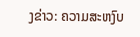ງຂ່າວ: ຄວາມສະຫງົບ